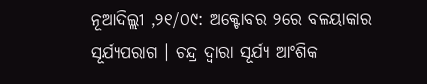ନୂଆଦିଲ୍ଲୀ ,୨୧/୦୯: ଅକ୍ଟୋବର ୨ରେ ବଳୟାକାର ସୂର୍ଯ୍ୟପରାଗ । ଚନ୍ଦ୍ର ଦ୍ୱାରା ସୂର୍ଯ୍ୟ ଆଂଶିକ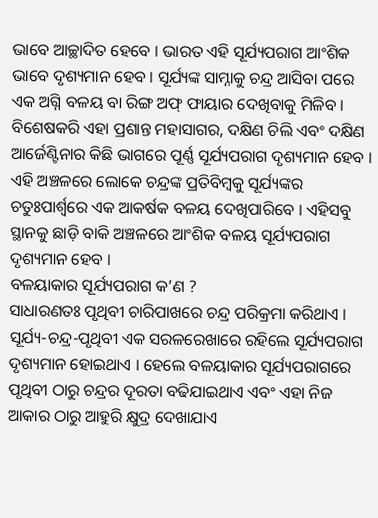ଭାବେ ଆଚ୍ଛାଦିତ ହେବେ । ଭାରତ ଏହି ସୂର୍ଯ୍ୟପରାଗ ଆଂଶିକ ଭାବେ ଦୃଶ୍ୟମାନ ହେବ । ସୂର୍ଯ୍ୟଙ୍କ ସାମ୍ନାକୁ ଚନ୍ଦ୍ର ଆସିବା ପରେ ଏକ ଅଗ୍ନି ବଳୟ ବା ରିଙ୍ଗ ଅଫ୍ ଫାୟାର ଦେଖିବାକୁ ମିଳିବ । ବିଶେଷକରି ଏହା ପ୍ରଶାନ୍ତ ମହାସାଗର, ଦକ୍ଷିଣ ଚିଲି ଏବଂ ଦକ୍ଷିଣ ଆର୍ଜେଣ୍ଟିନାର କିଛି ଭାଗରେ ପୂର୍ଣ୍ଣ ସୂର୍ଯ୍ୟପରାଗ ଦୃଶ୍ୟମାନ ହେବ । ଏହି ଅଞ୍ଚଳରେ ଲୋକେ ଚନ୍ଦ୍ରଙ୍କ ପ୍ରତିବିମ୍ୱକୁ ସୂର୍ଯ୍ୟଙ୍କର ଚତୁଃପାର୍ଶ୍ୱରେ ଏକ ଆକର୍ଷକ ବଳୟ ଦେଖିପାରିବେ । ଏହିସବୁ ସ୍ଥାନକୁ ଛାଡ଼ି ବାକି ଅଞ୍ଚଳରେ ଆଂଶିକ ବଳୟ ସୂର୍ଯ୍ୟପରାଗ ଦୃଶ୍ୟମାନ ହେବ ।
ବଳୟାକାର ସୂର୍ଯ୍ୟପରାଗ କ’ଣ ?
ସାଧାରଣତଃ ପୃଥିବୀ ଚାରିପାଖରେ ଚନ୍ଦ୍ର ପରିକ୍ରମା କରିଥାଏ । ସୂର୍ଯ୍ୟ-ଚନ୍ଦ୍ର-ପୃଥିବୀ ଏକ ସରଳରେଖାରେ ରହିଲେ ସୂର୍ଯ୍ୟପରାଗ ଦୃଶ୍ୟମାନ ହୋଇଥାଏ । ହେଲେ ବଳୟାକାର ସୂର୍ଯ୍ୟପରାଗରେ ପୃଥିବୀ ଠାରୁ ଚନ୍ଦ୍ରର ଦୂରତା ବଢିଯାଇଥାଏ ଏବଂ ଏହା ନିଜ ଆକାର ଠାରୁ ଆହୁରି କ୍ଷୁଦ୍ର ଦେଖାଯାଏ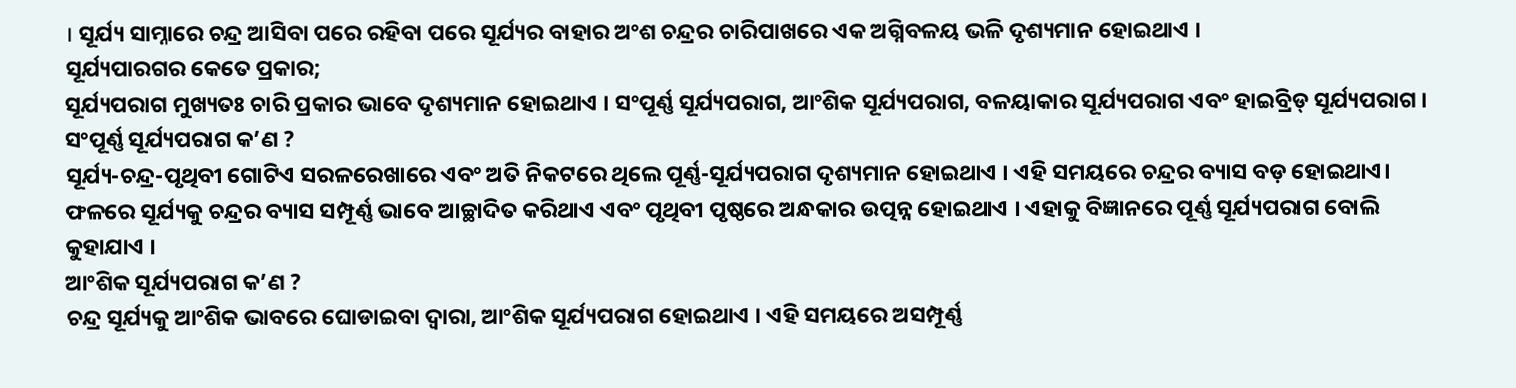। ସୂର୍ଯ୍ୟ ସାମ୍ନାରେ ଚନ୍ଦ୍ର ଆସିବା ପରେ ରହିବା ପରେ ସୂର୍ଯ୍ୟର ବାହାର ଅଂଶ ଚନ୍ଦ୍ରର ଚାରିପାଖରେ ଏକ ଅଗ୍ନିବଳୟ ଭଳି ଦୃଶ୍ୟମାନ ହୋଇଥାଏ ।
ସୂର୍ଯ୍ୟପାରଗର କେତେ ପ୍ରକାର;
ସୂର୍ଯ୍ୟପରାଗ ମୁଖ୍ୟତଃ ଚାରି ପ୍ରକାର ଭାବେ ଦୃଶ୍ୟମାନ ହୋଇଥାଏ । ସଂପୂର୍ଣ୍ଣ ସୂର୍ଯ୍ୟପରାଗ, ଆଂଶିକ ସୂର୍ଯ୍ୟପରାଗ, ବଳୟାକାର ସୂର୍ଯ୍ୟପରାଗ ଏବଂ ହାଇବ୍ରିଡ୍ ସୂର୍ଯ୍ୟପରାଗ ।
ସଂପୂର୍ଣ୍ଣ ସୂର୍ଯ୍ୟପରାଗ କ’ଣ ?
ସୂର୍ଯ୍ୟ-ଚନ୍ଦ୍ର-ପୃଥିବୀ ଗୋଟିଏ ସରଳରେଖାରେ ଏବଂ ଅତି ନିକଟରେ ଥିଲେ ପୂର୍ଣ୍ଣ-ସୂର୍ଯ୍ୟପରାଗ ଦୃଶ୍ୟମାନ ହୋଇଥାଏ । ଏହି ସମୟରେ ଚନ୍ଦ୍ରର ବ୍ୟାସ ବଡ଼ ହୋଇଥାଏ। ଫଳରେ ସୂର୍ଯ୍ୟକୁ ଚନ୍ଦ୍ରର ବ୍ୟାସ ସମ୍ପୂର୍ଣ୍ଣ ଭାବେ ଆଚ୍ଛାଦିତ କରିଥାଏ ଏବଂ ପୃଥିବୀ ପୃଷ୍ଠରେ ଅନ୍ଧକାର ଉତ୍ପନ୍ନ ହୋଇଥାଏ । ଏହାକୁ ବିଜ୍ଞାନରେ ପୂର୍ଣ୍ଣ ସୂର୍ଯ୍ୟପରାଗ ବୋଲି କୁହାଯାଏ ।
ଆଂଶିକ ସୂର୍ଯ୍ୟପରାଗ କ’ଣ ?
ଚନ୍ଦ୍ର ସୂର୍ଯ୍ୟକୁ ଆଂଶିକ ଭାବରେ ଘୋଡାଇବା ଦ୍ୱାରା, ଆଂଶିକ ସୂର୍ଯ୍ୟପରାଗ ହୋଇଥାଏ । ଏହି ସମୟରେ ଅସମ୍ପୂର୍ଣ୍ଣ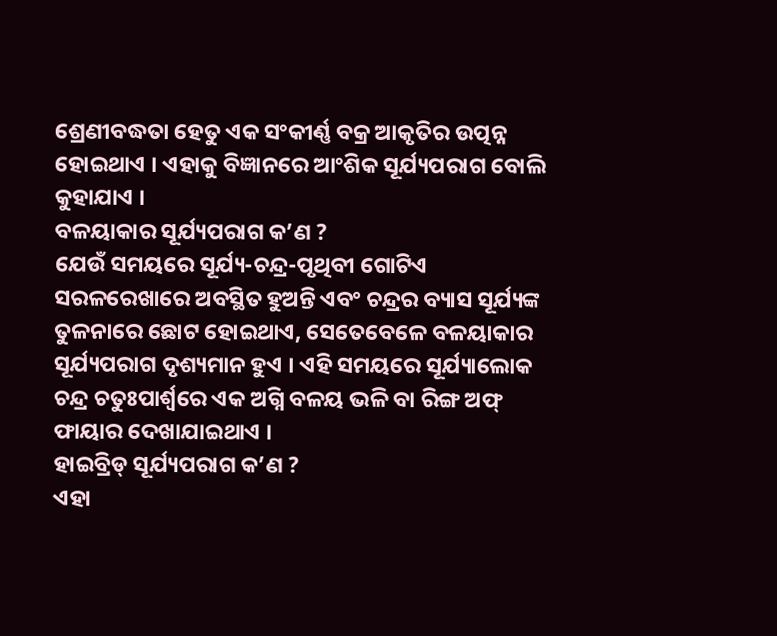ଶ୍ରେଣୀବଦ୍ଧତା ହେତୁ ଏକ ସଂକୀର୍ଣ୍ଣ ବକ୍ର ଆକୃତିର ଉତ୍ପନ୍ନ ହୋଇଥାଏ । ଏହାକୁ ବିଜ୍ଞାନରେ ଆଂଶିକ ସୂର୍ଯ୍ୟପରାଗ ବୋଲି କୁହାଯାଏ ।
ବଳୟାକାର ସୂର୍ଯ୍ୟପରାଗ କ’ଣ ?
ଯେଉଁ ସମୟରେ ସୂର୍ଯ୍ୟ-ଚନ୍ଦ୍ର-ପୃଥିବୀ ଗୋଟିଏ ସରଳରେଖାରେ ଅବସ୍ଥିତ ହୁଅନ୍ତି ଏବଂ ଚନ୍ଦ୍ରର ବ୍ୟାସ ସୂର୍ଯ୍ୟଙ୍କ ତୁଳନାରେ ଛୋଟ ହୋଇଥାଏ, ସେତେବେଳେ ବଳୟାକାର ସୂର୍ଯ୍ୟପରାଗ ଦୃଶ୍ୟମାନ ହୁଏ । ଏହି ସମୟରେ ସୂର୍ଯ୍ୟାଲୋକ ଚନ୍ଦ୍ର ଚତୁଃପାର୍ଶ୍ୱରେ ଏକ ଅଗ୍ନି ବଳୟ ଭଳି ବା ରିଙ୍ଗ ଅଫ୍ ଫାୟାର ଦେଖାଯାଇଥାଏ ।
ହାଇବ୍ରିଡ୍ ସୂର୍ଯ୍ୟପରାଗ କ’ଣ ?
ଏହା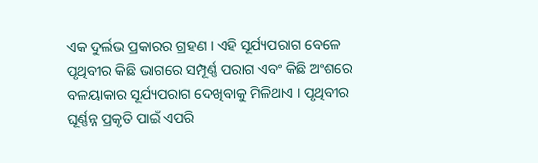ଏକ ଦୁର୍ଲଭ ପ୍ରକାରର ଗ୍ରହଣ । ଏହି ସୂର୍ଯ୍ୟପରାଗ ବେଳେ ପୃଥିବୀର କିଛି ଭାଗରେ ସମ୍ପୂର୍ଣ୍ଣ ପରାଗ ଏବଂ କିଛି ଅଂଶରେ ବଳୟାକାର ସୂର୍ଯ୍ୟପରାଗ ଦେଖିବାକୁ ମିଳିଥାଏ । ପୃଥିବୀର ଘୂର୍ଣ୍ଣନ୍ନ ପ୍ରକୃତି ପାଇଁ ଏପରି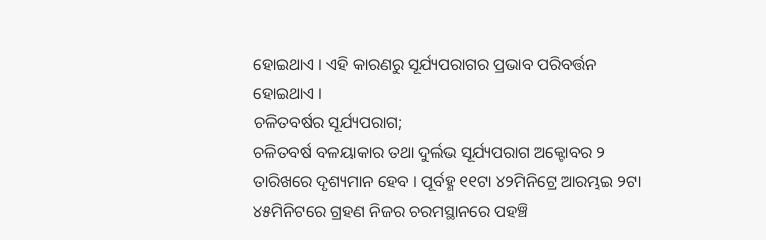ହୋଇଥାଏ । ଏହି କାରଣରୁ ସୂର୍ଯ୍ୟପରାଗର ପ୍ରଭାବ ପରିବର୍ତ୍ତନ ହୋଇଥାଏ ।
ଚଳିତବର୍ଷର ସୂର୍ଯ୍ୟପରାଗ;
ଚଳିତବର୍ଷ ବଳୟାକାର ତଥା ଦୁର୍ଲଭ ସୂର୍ଯ୍ୟପରାଗ ଅକ୍ଟୋବର ୨ ତାରିଖରେ ଦୃଶ୍ୟମାନ ହେବ । ପୂର୍ବହ୍ଣ ୧୧ଟା ୪୨ମିନିଟ୍ରେ ଆରମ୍ଭଇ ୨ଟା ୪୫ମିନିଟରେ ଗ୍ରହଣ ନିଜର ଚରମସ୍ଥାନରେ ପହଞ୍ଚି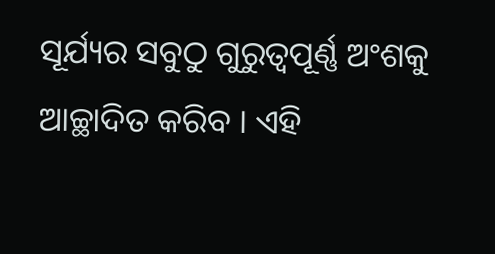ସୂର୍ଯ୍ୟର ସବୁଠୁ ଗୁରୁତ୍ବପୂର୍ଣ୍ଣ ଅଂଶକୁ ଆଚ୍ଛାଦିତ କରିବ । ଏହି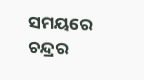ସମୟରେ ଚନ୍ଦ୍ରର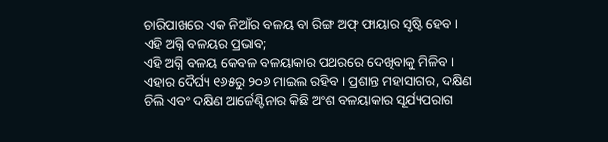ଚାରିପାଖରେ ଏକ ନିଆଁର ବଳୟ ବା ରିଙ୍ଗ ଅଫ୍ ଫାୟାର ସୃଷ୍ଟି ହେବ ।
ଏହି ଅଗ୍ନି ବଳୟର ପ୍ରଭାବ;
ଏହି ଅଗ୍ନି ବଳୟ କେବଳ ବଳୟାକାର ପଥରରେ ଦେଖିବାକୁ ମିଳିବ । ଏହାର ଦୈର୍ଘ୍ୟ ୧୬୫ରୁ ୨୦୬ ମାଇଲ ରହିବ । ପ୍ରଶାନ୍ତ ମହାସାଗର, ଦକ୍ଷିଣ ଚିଲି ଏବଂ ଦକ୍ଷିଣ ଆର୍ଜେଣ୍ଟିନାର କିଛି ଅଂଶ ବଳୟାକାର ସୂର୍ଯ୍ୟପରାଗ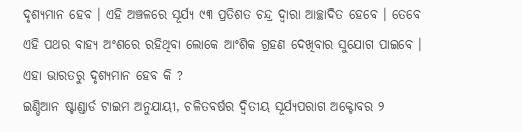ଦୃଶ୍ୟମାନ ହେବ । ଏହି ଅଞ୍ଚଳରେ ସୂର୍ଯ୍ୟ ୯୩ ପ୍ରତିଶତ ଚନ୍ଦ୍ର ଦ୍ୱାରା ଆଚ୍ଛାଦିତ ହେବେ । ତେବେ ଏହି ପଥର ବାହ୍ୟ ଅଂଶରେ ରହିଥିବା ଲୋକେ ଆଂଶିକ ଗ୍ରହଣ ଦେଖିବାର ସୁଯୋଗ ପାଇବେ ।
ଏହା ଭାରତରୁ ଦୃଶ୍ୟମାନ ହେବ କି ?
ଇଣ୍ଡିଆନ ଷ୍ଟାଣ୍ଡାର୍ଡ ଟାଇମ ଅନୁଯାୟୀ, ଚଳିତବର୍ଷର ଦ୍ୱିତୀୟ ସୂର୍ଯ୍ୟପରାଗ ଅକ୍ଟୋବର ୨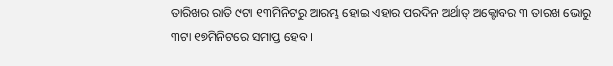ତାରିଖର ରାତି ୯ଟା ୧୩ମିନିଟରୁ ଆରମ୍ଭ ହୋଇ ଏହାର ପରଦିନ ଅର୍ଥାତ୍ ଅକ୍ଟୋବର ୩ ତାରଖ ଭୋରୁ ୩ଟା ୧୭ମିନିଟରେ ସମାପ୍ତ ହେବ ।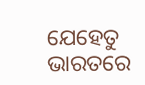ଯେହେତୁ ଭାରତରେ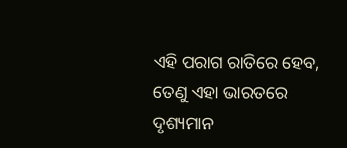ଏହି ପରାଗ ରାତିରେ ହେବ, ତେଣୁ ଏହା ଭାରତରେ ଦୃଶ୍ୟମାନ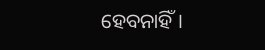ହେବନାହିଁ ।